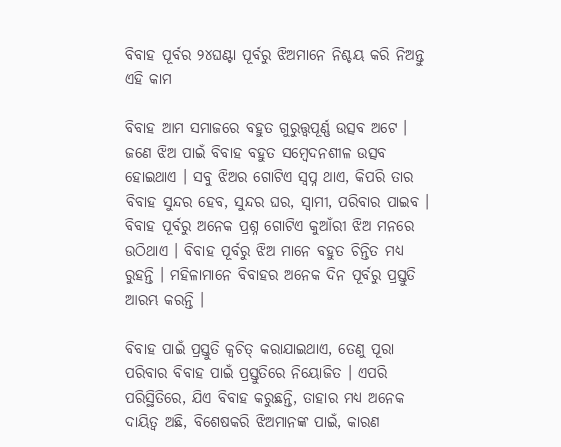ବିବାହ ପୂର୍ବର ୨୪ଘଣ୍ଟା ପୂର୍ବରୁ ଝିଅମାନେ ନିଶ୍ଚୟ କରି ନିଅନ୍ତୁ ଏହି କାମ

ବିବାହ ଆମ ସମାଜରେ ବହୁତ ଗୁରୁତ୍ତ୍ୱପୂର୍ଣ୍ଣ ଉତ୍ସବ ଅଟେ । ଜଣେ ଝିଅ ପାଇଁ ବିବାହ ବହୁତ ସମ୍ବେଦନଶୀଳ ଉତ୍ସବ ହୋଇଥାଏ । ସବୁ ଝିଅର ଗୋଟିଏ ସ୍ୱପ୍ନ ଥାଏ, କିପରି ତାର ବିବାହ ସୁନ୍ଦର ହେବ, ସୁନ୍ଦର ଘର, ସ୍ୱାମୀ, ପରିବାର ପାଇବ । ବିବାହ ପୂର୍ବରୁ ଅନେକ ପ୍ରଶ୍ନ ଗୋଟିଏ କୁଆଁରୀ ଝିଅ ମନରେ ଉଠିଥାଏ । ବିବାହ ପୂର୍ବରୁ ଝିଅ ମାନେ ବହୁତ ଚିନ୍ତିତ ମଧ୍ୟ ରୁହନ୍ତି । ମହିଳାମାନେ ବିବାହର ଅନେକ ଦିନ ପୂର୍ବରୁ ପ୍ରସ୍ତୁତି ଆରମ୍ଭ କରନ୍ତି ।

ବିବାହ ପାଇଁ ପ୍ରସ୍ତୁତି କ୍ୱଚିତ୍ କରାଯାଇଥାଏ, ତେଣୁ ପୂରା ପରିବାର ବିବାହ ପାଇଁ ପ୍ରସ୍ତୁତିରେ ନିୟୋଜିତ । ଏପରି ପରିସ୍ଥିତିରେ, ଯିଏ ବିବାହ କରୁଛନ୍ତି, ତାହାର ମଧ୍ୟ ଅନେକ ଦାୟିତ୍ୱ ଅଛି, ବିଶେଷକରି ଝିଅମାନଙ୍କ ପାଇଁ, କାରଣ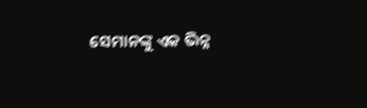ସେମାନଙ୍କୁ ଏକ ଭିନ୍ନ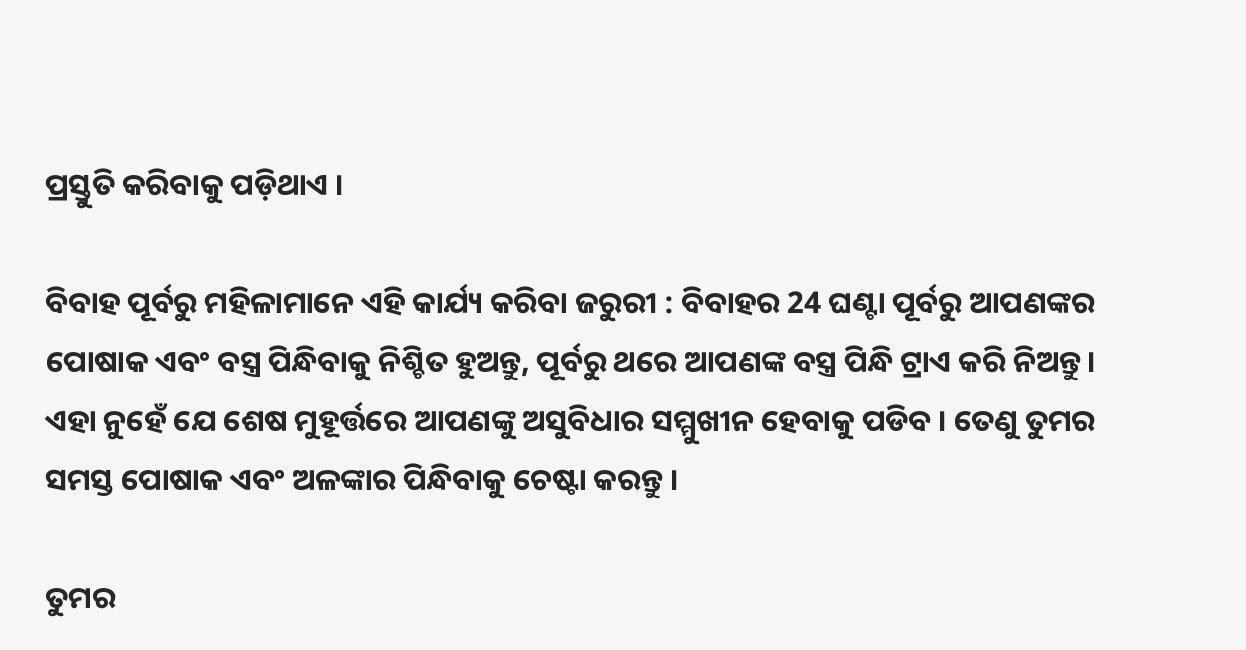ପ୍ରସ୍ତୁତି କରିବାକୁ ପଡ଼ିଥାଏ ।

ବିବାହ ପୂର୍ବରୁ ମହିଳାମାନେ ଏହି କାର୍ଯ୍ୟ କରିବା ଜରୁରୀ : ବିବାହର 24 ଘଣ୍ଟା ପୂର୍ବରୁ ଆପଣଙ୍କର ପୋଷାକ ଏବଂ ବସ୍ତ୍ର ପିନ୍ଧିବାକୁ ନିଶ୍ଚିତ ହୁଅନ୍ତୁ, ପୂର୍ବରୁ ଥରେ ଆପଣଙ୍କ ବସ୍ତ୍ର ପିନ୍ଧି ଟ୍ରାଏ କରି ନିଅନ୍ତୁ । ଏହା ନୁହେଁ ଯେ ଶେଷ ମୁହୂର୍ତ୍ତରେ ଆପଣଙ୍କୁ ଅସୁବିଧାର ସମ୍ମୁଖୀନ ହେବାକୁ ପଡିବ । ତେଣୁ ତୁମର ସମସ୍ତ ପୋଷାକ ଏବଂ ଅଳଙ୍କାର ପିନ୍ଧିବାକୁ ଚେଷ୍ଟା କରନ୍ତୁ ।

ତୁମର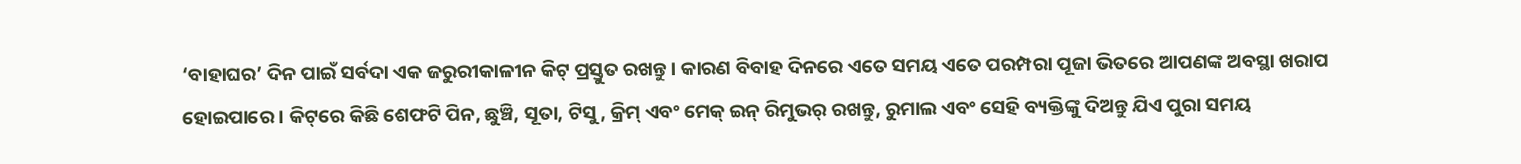‘ବାହାଘର’ ଦିନ ପାଇଁ ସର୍ବଦା ଏକ ଜରୁରୀକାଳୀନ କିଟ୍ ପ୍ରସ୍ତୁତ ରଖନ୍ତୁ । କାରଣ ବିବାହ ଦିନରେ ଏତେ ସମୟ ଏତେ ପରମ୍ପରା ପୂଜା ଭିତରେ ଆପଣଙ୍କ ଅବସ୍ଥା ଖରାପ ହୋଇପାରେ । କିଟ୍‌ରେ କିଛି ଶେଫଟି ପିନ, ଛୁଞ୍ଚି, ସୂତା, ଟିସୁ, କ୍ରିମ୍ ଏବଂ ମେକ୍ ଇନ୍ ରିମୁଭର୍ ରଖନ୍ତୁ, ରୁମାଲ ଏବଂ ସେହି ବ୍ୟକ୍ତିଙ୍କୁ ଦିଅନ୍ତୁ ଯିଏ ପୁରା ସମୟ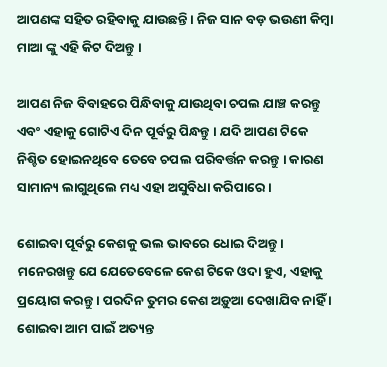ଆପଣଙ୍କ ସହିତ ରହିବାକୁ ଯାଉଛନ୍ତି । ନିଜ ସାନ ବଡ଼ ଭଉଣୀ କିମ୍ବା ମାଆ ଙ୍କୁ ଏହି କିଟ ଦିଅନ୍ତୁ ।

ଆପଣ ନିଜ ବିବାହରେ ପିନ୍ଧିବାକୁ ଯାଉଥିବା ଚପଲ ଯାଞ୍ଚ କରନ୍ତୁ ଏବଂ ଏହାକୁ ଗୋଟିଏ ଦିନ ପୂର୍ବରୁ ପିନ୍ଧନ୍ତୁ । ଯଦି ଆପଣ ଟିକେ ନିଶ୍ଚିତ ହୋଇନଥିବେ ତେବେ ଚପଲ ପରିବର୍ତ୍ତନ କରନ୍ତୁ । କାରଣ ସାମାନ୍ୟ ଲାଗୁଥିଲେ ମଧ୍ୟ ଏହା ଅସୁବିଧା କରିପାରେ ।

ଶୋଇବା ପୂର୍ବରୁ କେଶକୁ ଭଲ ଭାବରେ ଧୋଇ ଦିଅନ୍ତୁ । ମନେରଖନ୍ତୁ ଯେ ଯେତେବେଳେ କେଶ ଟିକେ ଓଦା ହୁଏ, ଏହାକୁ ପ୍ରୟୋଗ କରନ୍ତୁ । ପରଦିନ ତୁମର କେଶ ଅଡ଼ୁଆ ଦେଖାଯିବ ନାହିଁ । ଶୋଇବା ଆମ ପାଇଁ ଅତ୍ୟନ୍ତ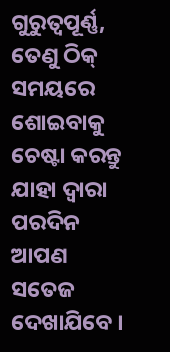ଗୁରୁତ୍ୱପୂର୍ଣ୍ଣ, ତେଣୁ ଠିକ୍ ସମୟରେ ଶୋଇବାକୁ ଚେଷ୍ଟା କରନ୍ତୁ ଯାହା ଦ୍ବାରା ପରଦିନ ଆପଣ ସତେଜ ଦେଖାଯିବେ ।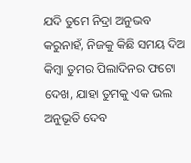ଯଦି ତୁମେ ନିଦ୍ରା ଅନୁଭବ କରୁନାହଁ, ନିଜକୁ କିଛି ସମୟ ଦିଅ କିମ୍ବା ତୁମର ପିଲାଦିନର ଫଟୋ ଦେଖ, ଯାହା ତୁମକୁ ଏକ ଭଲ ଅନୁଭୂତି ଦେବ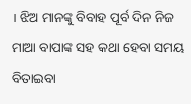। ଝିଅ ମାନଙ୍କୁ ବିବାହ ପୂର୍ବ ଦିନ ନିଜ ମାଆ ବାପାଙ୍କ ସହ କଥା ହେବା ସମୟ ବିତାଇବା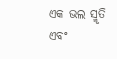ଏକ ଭଲ ସ୍ମୃତି ଏବଂ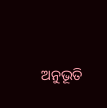ଅନୁଭୂତି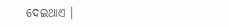ଦେଇଥାଏ ।